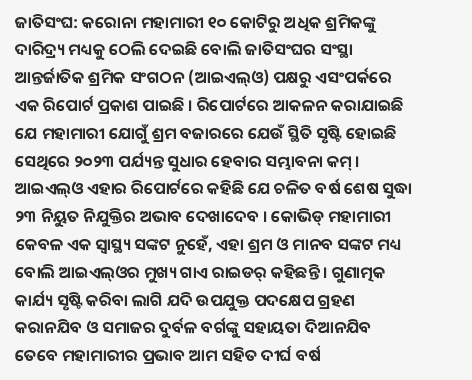ଜାତିସଂଘ: କରୋନା ମହାମାରୀ ୧୦ କୋଟିରୁ ଅଧିକ ଶ୍ରମିକଙ୍କୁ ଦାରିଦ୍ର୍ୟ ମଧ୍ୟକୁ ଠେଲି ଦେଇଛି ବୋଲି ଜାତିସଂଘର ସଂସ୍ଥା ଆନ୍ତର୍ଜାତିକ ଶ୍ରମିକ ସଂଗଠନ (ଆଇଏଲ୍ଓ) ପକ୍ଷରୁ ଏସଂପର୍କରେ ଏକ ରିପୋର୍ଟ ପ୍ରକାଶ ପାଇଛି । ରିପୋର୍ଟରେ ଆକଳନ କରାଯାଇଛି ଯେ ମହାମାରୀ ଯୋଗୁଁ ଶ୍ରମ ବଜାରରେ ଯେଉଁ ସ୍ଥିତି ସୃଷ୍ଟି ହୋଇଛି ସେଥିରେ ୨୦୨୩ ପର୍ଯ୍ୟନ୍ତ ସୁଧାର ହେବାର ସମ୍ଭାବନା କମ୍ ।
ଆଇଏଲ୍ଓ ଏହାର ରିପୋର୍ଟରେ କହିଛି ଯେ ଚଳିତ ବର୍ଷ ଶେଷ ସୁଦ୍ଧା ୨୩ ନିୟୁତ ନିଯୁକ୍ତିର ଅଭାବ ଦେଖାଦେବ । କୋଭିଡ୍ ମହାମାରୀ କେବଳ ଏକ ସ୍ୱାସ୍ଥ୍ୟ ସଙ୍କଟ ନୁହେଁ, ଏହା ଶ୍ରମ ଓ ମାନବ ସଙ୍କଟ ମଧ୍ୟ ବୋଲି ଆଇଏଲ୍ଓର ମୁଖ୍ୟ ଗାଏ ରାଇଡର୍ କହିଛନ୍ତି । ଗୁଣାତ୍ମକ କାର୍ଯ୍ୟ ସୃଷ୍ଟି କରିବା ଲାଗି ଯଦି ଉପଯୁକ୍ତ ପଦକ୍ଷେପ ଗ୍ରହଣ କରାନଯିବ ଓ ସମାଜର ଦୁର୍ବଳ ବର୍ଗଙ୍କୁ ସହାୟତା ଦିଆନଯିବ ତେବେ ମହାମାରୀର ପ୍ରଭାବ ଆମ ସହିତ ଦୀର୍ଘ ବର୍ଷ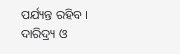ପର୍ଯ୍ୟନ୍ତ ରହିବ । ଦାରିଦ୍ର୍ୟ ଓ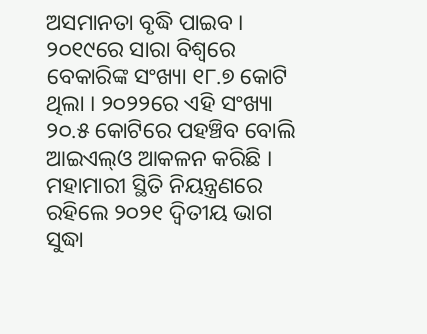ଅସମାନତା ବୃଦ୍ଧି ପାଇବ । ୨୦୧୯ରେ ସାରା ବିଶ୍ୱରେ ବେକାରିଙ୍କ ସଂଖ୍ୟା ୧୮.୭ କୋଟି ଥିଲା । ୨୦୨୨ରେ ଏହି ସଂଖ୍ୟା ୨୦.୫ କୋଟିରେ ପହଞ୍ଚିବ ବୋଲି ଆଇଏଲ୍ଓ ଆକଳନ କରିଛି । ମହାମାରୀ ସ୍ଥିତି ନିୟନ୍ତ୍ରଣରେ ରହିଲେ ୨୦୨୧ ଦ୍ୱିତୀୟ ଭାଗ ସୁଦ୍ଧା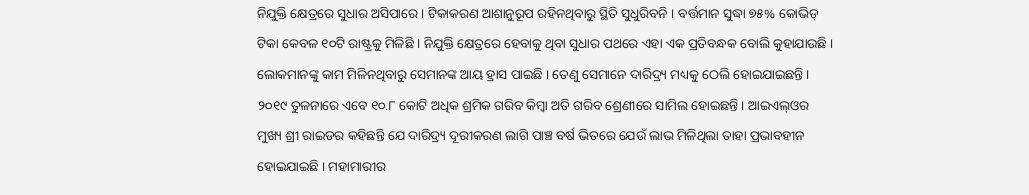ନିଯୁକ୍ତି କ୍ଷେତ୍ରରେ ସୁଧାର ଅସିପାରେ । ଟିକାକରଣ ଆଶାନୁରୂପ ରହିନଥିବାରୁ ସ୍ଥିତି ସୁଧୁରିବନି । ବର୍ତ୍ତମାନ ସୁଦ୍ଧା ୭୫% କୋଭିଡ୍ ଟିକା କେବଳ ୧୦ଟି ରାଷ୍ଟ୍ରକୁ ମିଳିଛି । ନିଯୁକ୍ତି କ୍ଷେତ୍ରରେ ହେବାକୁ ଥିବା ସୁଧାର ପଥରେ ଏହା ଏକ ପ୍ରତିବନ୍ଧକ ବୋଲି କୁହାଯାଉଛି ।
ଲୋକମାନଙ୍କୁ କାମ ମିଳିନଥିବାରୁ ସେମାନଙ୍କ ଆୟ ହ୍ରାସ ପାଇଛି । ତେଣୁ ସେମାନେ ଦାରିଦ୍ର୍ୟ ମଧ୍ୟକୁ ଠେଲି ହୋଇଯାଇଛନ୍ତି । ୨୦୧୯ ତୁଳନାରେ ଏବେ ୧୦.୮ କୋଟି ଅଧିକ ଶ୍ରମିକ ଗରିବ କିମ୍ବା ଅତି ଗରିବ ଶ୍ରେଣୀରେ ସାମିଲ ହୋଇଛନ୍ତି । ଆଇଏଲ୍ଓର ମୁଖ୍ୟ ଶ୍ରୀ ରାଇଡର କହିଛନ୍ତି ଯେ ଦାରିଦ୍ର୍ୟ ଦୂରୀକରଣ ଲାଗି ପାଞ୍ଚ ବର୍ଷ ଭିତରେ ଯେଉଁ ଲାଭ ମିଳିଥିଲା ତାହା ପ୍ରଭାବହୀନ ହୋଇଯାଇଛି । ମହାମାରୀର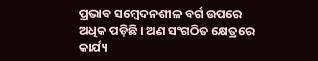ପ୍ରଭାବ ସମ୍ବେଦନଶୀଳ ବର୍ଗ ଉପରେ ଅଧିକ ପଡ଼ିଛି । ଅଣ ସଂଗଠିତ କ୍ଷେତ୍ରରେ କାର୍ଯ୍ୟ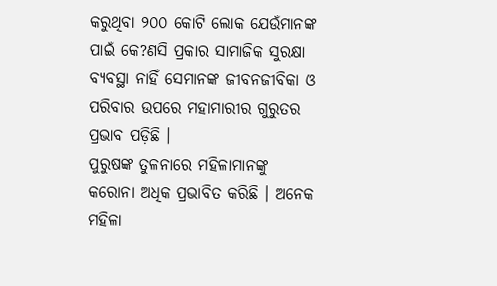କରୁଥିବା ୨୦୦ କୋଟି ଲୋକ ଯେଉଁମାନଙ୍କ ପାଇଁ କେ?ଣସି ପ୍ରକାର ସାମାଜିକ ସୁରକ୍ଷା ବ୍ୟବସ୍ଥା ନାହିଁ ସେମାନଙ୍କ ଜୀବନଜୀବିକା ଓ ପରିବାର ଉପରେ ମହାମାରୀର ଗୁରୁତର ପ୍ରଭାବ ପଡ଼ିଛି ।
ପୁରୁଷଙ୍କ ତୁଳନାରେ ମହିଳାମାନଙ୍କୁ କରୋନା ଅଧିକ ପ୍ରଭାବିତ କରିଛି । ଅନେକ ମହିଳା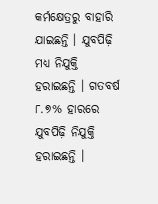କର୍ମକ୍ଷେତ୍ରରୁ ବାହାରି ଯାଇଛନ୍ତି । ଯୁବପିଢ଼ି ମଧ୍ୟ ନିଯୁକ୍ତି ହରାଇଛନ୍ତି । ଗତବର୍ଷ ୮.୭% ହାରରେ ଯୁବପିଢ଼ି ନିଯୁକ୍ତି ହରାଇଛନ୍ତି ।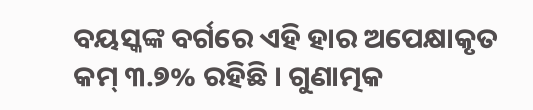ବୟସ୍କଙ୍କ ବର୍ଗରେ ଏହି ହାର ଅପେକ୍ଷାକୃତ କମ୍ ୩.୭% ରହିଛି । ଗୁଣାତ୍ମକ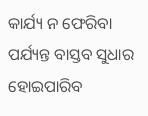କାର୍ଯ୍ୟ ନ ଫେରିବା ପର୍ଯ୍ୟନ୍ତ ବାସ୍ତବ ସୁଧାର ହୋଇପାରିବ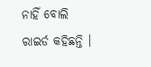ନାହିଁ ବୋଲି ରାଇର୍ଡ କହିଛନ୍ତି ।